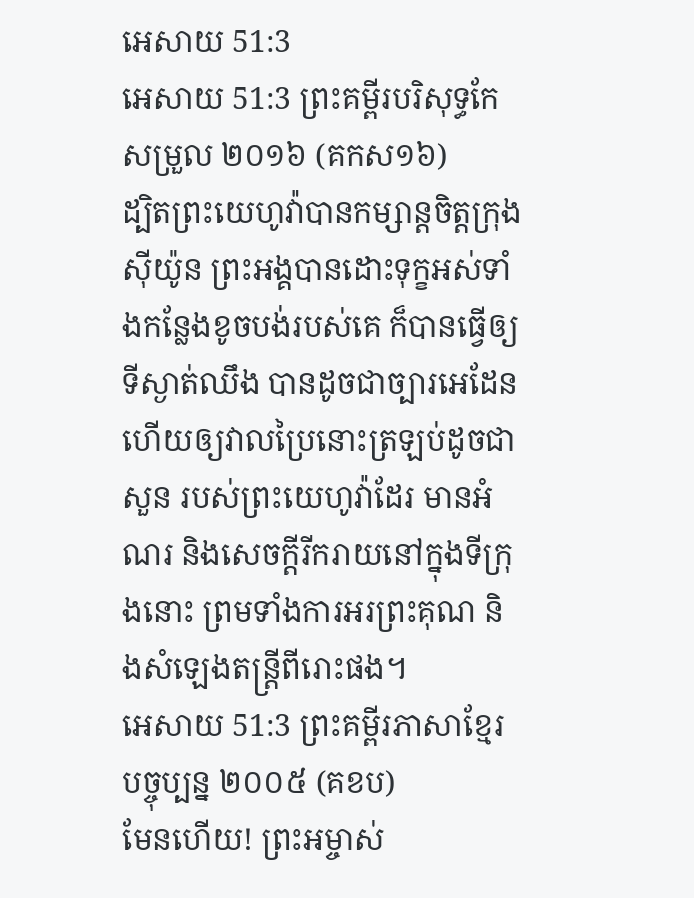អេសាយ 51:3
អេសាយ 51:3 ព្រះគម្ពីរបរិសុទ្ធកែសម្រួល ២០១៦ (គកស១៦)
ដ្បិតព្រះយេហូវ៉ាបានកម្សាន្តចិត្តក្រុងស៊ីយ៉ូន ព្រះអង្គបានដោះទុក្ខអស់ទាំងកន្លែងខូចបង់របស់គេ ក៏បានធ្វើឲ្យទីស្ងាត់ឈឹង បានដូចជាច្បារអេដែន ហើយឲ្យវាលប្រៃនោះត្រឡប់ដូចជាសួន របស់ព្រះយេហូវ៉ាដែរ មានអំណរ និងសេចក្ដីរីករាយនៅក្នុងទីក្រុងនោះ ព្រមទាំងការអរព្រះគុណ និងសំឡេងតន្ត្រីពីរោះផង។
អេសាយ 51:3 ព្រះគម្ពីរភាសាខ្មែរបច្ចុប្បន្ន ២០០៥ (គខប)
មែនហើយ! ព្រះអម្ចាស់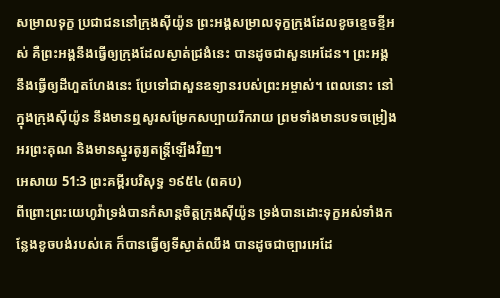សម្រាលទុក្ខ ប្រជាជននៅក្រុងស៊ីយ៉ូន ព្រះអង្គសម្រាលទុក្ខក្រុងដែលខូចខ្ទេចខ្ទីអស់ គឺព្រះអង្គនឹងធ្វើឲ្យក្រុងដែលស្ងាត់ជ្រងំនេះ បានដូចជាសួនអេដែន។ ព្រះអង្គនឹងធ្វើឲ្យដីហួតហែងនេះ ប្រែទៅជាសួនឧទ្យានរបស់ព្រះអម្ចាស់។ ពេលនោះ នៅក្នុងក្រុងស៊ីយ៉ូន នឹងមានឮសូរសម្រែកសប្បាយរីករាយ ព្រមទាំងមានបទចម្រៀងអរព្រះគុណ និងមានស្នូរតូរ្យតន្ត្រីឡើងវិញ។
អេសាយ 51:3 ព្រះគម្ពីរបរិសុទ្ធ ១៩៥៤ (ពគប)
ពីព្រោះព្រះយេហូវ៉ាទ្រង់បានកំសាន្តចិត្តក្រុងស៊ីយ៉ូន ទ្រង់បានដោះទុក្ខអស់ទាំងកន្លែងខូចបង់របស់គេ ក៏បានធ្វើឲ្យទីស្ងាត់ឈឹង បានដូចជាច្បារអេដែ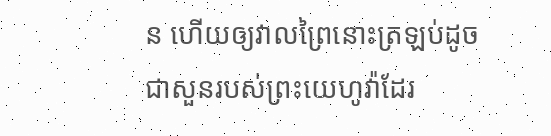ន ហើយឲ្យវាលព្រៃនោះត្រឡប់ដូចជាសួនរបស់ព្រះយេហូវ៉ាដែរ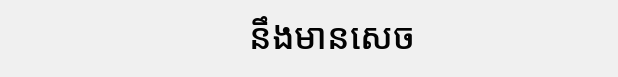នឹងមានសេច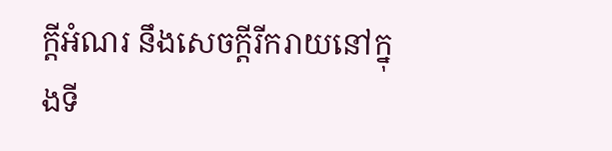ក្ដីអំណរ នឹងសេចក្ដីរីករាយនៅក្នុងទី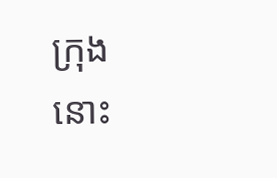ក្រុងនោះ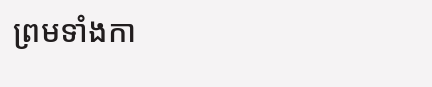ព្រមទាំងកា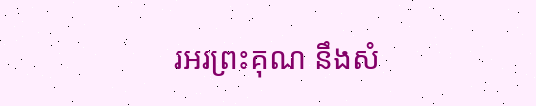រអរព្រះគុណ នឹងសំ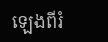ឡេងពីរំ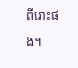ពីរោះផង។